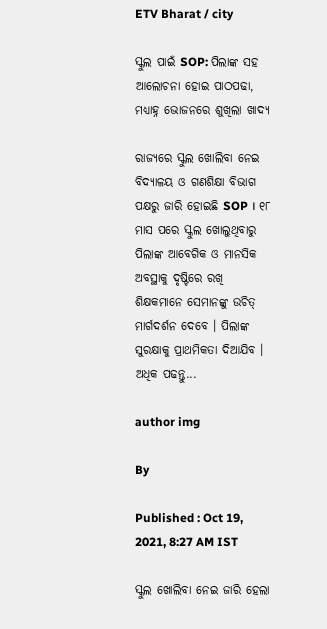ETV Bharat / city

ସ୍କୁଲ ପାଇଁ SOP: ପିଲାଙ୍କ ସହ ଆଲୋଚନା ହୋଇ ପାଠପଢା, ମଧ୍ୟାହ୍ନ ଭୋଜନରେ ଶୁଖିଲା ଖାଦ୍ୟ

ରାଜ୍ୟରେ ସ୍କୁଲ ଖୋଲିବା ନେଇ ବିଦ୍ୟାଳୟ ଓ ଗଣଶିକ୍ଷା ବିଭାଗ ପକ୍ଷରୁ ଜାରି ହୋଇଛି SOP । ୧୮ ମାସ ପରେ ସ୍କୁଲ ଖୋଲୁଥିବାରୁ ପିଲାଙ୍କ ଆବେଗିକ ଓ ମାନସିକ ଅବସ୍ଥାକୁ ଦୃଷ୍ଟିରେ ରଖି ଶିକ୍ଷକମାନେ ସେମାନଙ୍କୁ ଉଚିତ୍ ମାର୍ଗଦର୍ଶନ ଦେବେ । ପିଲାଙ୍କ ସୁରକ୍ଷାକୁ ପ୍ରାଥମିକତା ଦିଆଯିବ । ଅଧିକ ପଢନ୍ତୁ...

author img

By

Published : Oct 19, 2021, 8:27 AM IST

ସ୍କୁଲ ଖୋଲିବା ନେଇ ଜାରି ହେଲା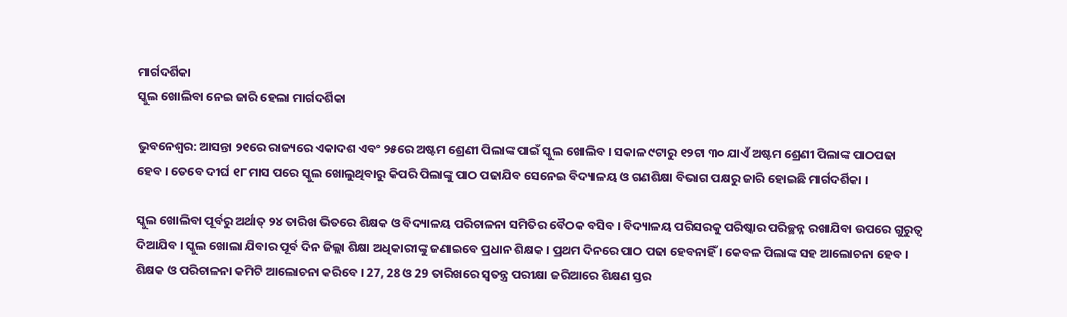ମାର୍ଗଦର୍ଶିକା
ସ୍କୁଲ ଖୋଲିବା ନେଇ ଜାରି ହେଲା ମାର୍ଗଦର୍ଶିକା

ଭୁବନେଶ୍ବର: ଆସନ୍ତା ୨୧ରେ ରାଜ୍ୟରେ ଏକାଦଶ ଏବଂ ୨୫ରେ ଅଷ୍ଟମ ଶ୍ରେଣୀ ପିଲାଙ୍କ ପାଇଁ ସ୍କୁଲ ଖୋଲିବ । ସକାଳ ୯ଟାରୁ ୧୨ଟା ୩୦ ଯାଏଁ ଅଷ୍ଟମ ଶ୍ରେଣୀ ପିଲାଙ୍କ ପାଠପଢା ହେବ । ତେବେ ଦୀର୍ଘ ୧୮ ମାସ ପରେ ସ୍କୁଲ ଖୋଲୁଥିବାରୁ କିପରି ପିଲାଙ୍କୁ ପାଠ ପଢାଯିବ ସେନେଇ ବିଦ୍ୟାଳୟ ଓ ଗଣଶିକ୍ଷା ବିଭାଗ ପକ୍ଷରୁ ଜାରି ହୋଇଛି ମାର୍ଗଦର୍ଶିକା ।

ସ୍କୁଲ ଖୋଲିବା ପୂର୍ବରୁ ଅର୍ଥାତ୍ ୨୪ ତାରିଖ ଭିତରେ ଶିକ୍ଷକ ଓ ବିଦ୍ୟାଳୟ ପରିଚାଳନା ସମିତିର ବୈଠକ ବସିବ । ବିଦ୍ୟାଳୟ ପରିସରକୁ ପରିଷ୍କାର ପରିଚ୍ଛନ୍ନ ରଖାଯିବା ଉପରେ ଗୁରୁତ୍ୱ ଦିଆଯିବ । ସ୍କୁଲ ଖୋଲା ଯିବାର ପୂର୍ବ ଦିନ ଜିଲ୍ଲା ଶିକ୍ଷା ଅଧିକାରୀଙ୍କୁ ଜଣାଇବେ ପ୍ରଧାନ ଶିକ୍ଷକ । ପ୍ରଥମ ଦିନରେ ପାଠ ପଢା ହେବନାହିଁ । କେବଳ ପିଲାଙ୍କ ସହ ଆଲୋଚନା ହେବ । ଶିକ୍ଷକ ଓ ପରିଚାଳନା କମିଟି ଆଲୋଚନା କରିବେ । 27, 28 ଓ 29 ତାରିଖରେ ସ୍ୱତନ୍ତ୍ର ପରୀକ୍ଷା ଜରିଆରେ ଶିକ୍ଷଣ ସ୍ତର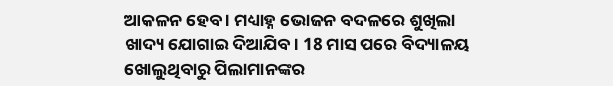ଆକଳନ ହେବ । ମଧ୍ୟାହ୍ନ ଭୋଜନ ବଦଳରେ ଶୁଖିଲା ଖାଦ୍ୟ ଯୋଗାଇ ଦିଆଯିବ। 18 ମାସ ପରେ ବିଦ୍ୟାଳୟ ଖୋଲୁଥିବାରୁ ପିଲାମାନଙ୍କର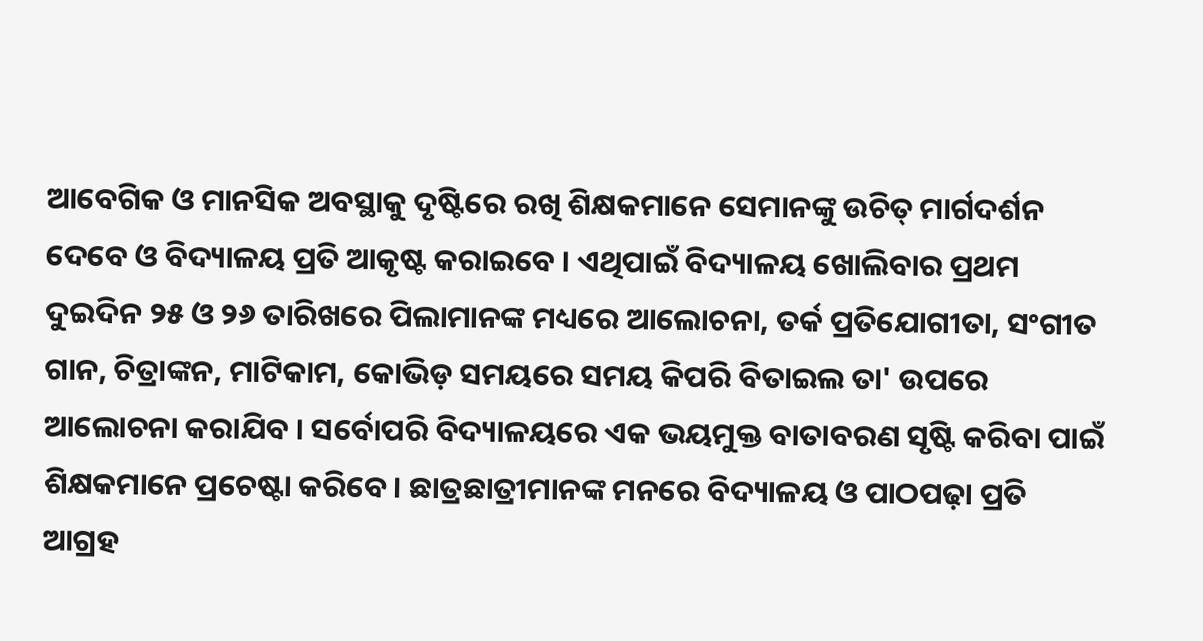ଆବେଗିକ ଓ ମାନସିକ ଅବସ୍ଥାକୁ ଦୃଷ୍ଟିରେ ରଖି ଶିକ୍ଷକମାନେ ସେମାନଙ୍କୁ ଉଚିତ୍ ମାର୍ଗଦର୍ଶନ ଦେବେ ଓ ବିଦ୍ୟାଳୟ ପ୍ରତି ଆକୃଷ୍ଟ କରାଇବେ । ଏଥିପାଇଁ ବିଦ୍ୟାଳୟ ଖୋଲିବାର ପ୍ରଥମ ଦୁଇଦିନ ୨୫ ଓ ୨୬ ତାରିଖରେ ପିଲାମାନଙ୍କ ମଧ୍ୟରେ ଆଲୋଚନା, ତର୍କ ପ୍ରତିଯୋଗୀତା, ସଂଗୀତ ଗାନ, ଚିତ୍ରାଙ୍କନ, ମାଟିକାମ, କୋଭିଡ଼ ସମୟରେ ସମୟ କିପରି ବିତାଇଲ ତା' ଉପରେ ଆଲୋଚନା କରାଯିବ । ସର୍ବୋପରି ବିଦ୍ୟାଳୟରେ ଏକ ଭୟମୁକ୍ତ ବାତାବରଣ ସୃଷ୍ଟି କରିବା ପାଇଁ ଶିକ୍ଷକମାନେ ପ୍ରଚେଷ୍ଟା କରିବେ। ଛାତ୍ରଛାତ୍ରୀମାନଙ୍କ ମନରେ ବିଦ୍ୟାଳୟ ଓ ପାଠପଢ଼ା ପ୍ରତି ଆଗ୍ରହ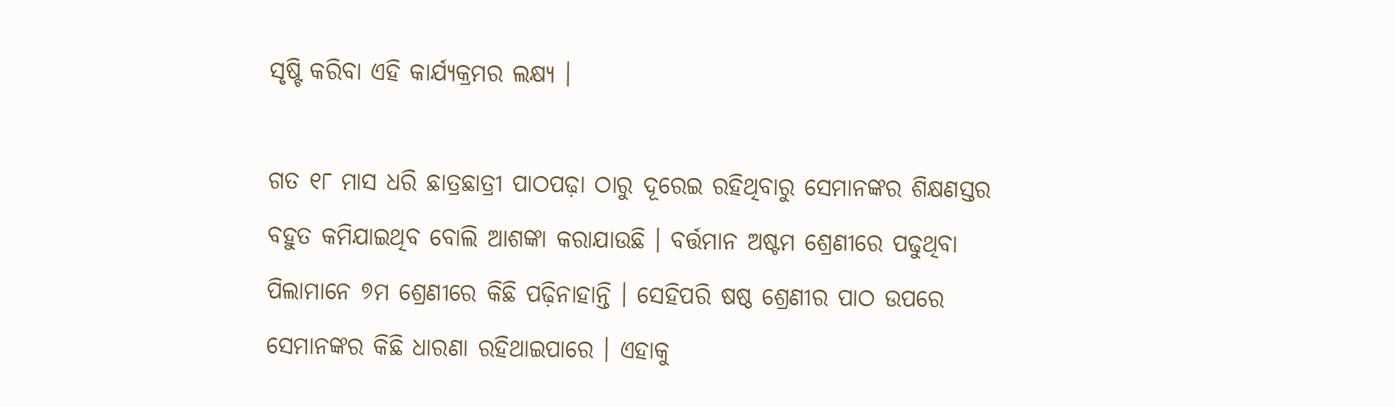ସୃଷ୍ଟି କରିବା ଏହି କାର୍ଯ୍ୟକ୍ରମର ଲକ୍ଷ୍ୟ ।

ଗତ ୧୮ ମାସ ଧରି ଛାତ୍ରଛାତ୍ରୀ ପାଠପଢ଼ା ଠାରୁ ଦୂରେଇ ରହିଥିବାରୁ ସେମାନଙ୍କର ଶିକ୍ଷଣସ୍ତର ବହୁତ କମିଯାଇଥିବ ବୋଲି ଆଶଙ୍କା କରାଯାଉଛି । ବର୍ତ୍ତମାନ ଅଷ୍ଟମ ଶ୍ରେଣୀରେ ପଢୁଥିବା ପିଲାମାନେ ୭ମ ଶ୍ରେଣୀରେ କିଛି ପଢ଼ିନାହାନ୍ତି । ସେହିପରି ଷଷ୍ଠ ଶ୍ରେଣୀର ପାଠ ଉପରେ ସେମାନଙ୍କର କିଛି ଧାରଣା ରହିଥାଇପାରେ । ଏହାକୁ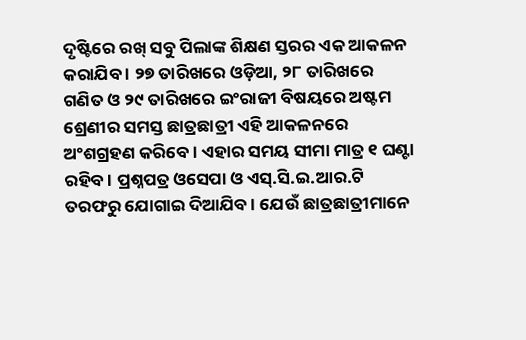ଦୃଷ୍ଟିରେ ରଖ୍ ସବୁ ପିଲାଙ୍କ ଶିକ୍ଷଣ ସ୍ତରର ଏକ ଆକଳନ କରାଯିବ । ୨୭ ତାରିଖରେ ଓଡ଼ିଆ, ୨୮ ତାରିଖରେ ଗଣିତ ଓ ୨୯ ତାରିଖରେ ଇଂରାଜୀ ବିଷୟରେ ଅଷ୍ଟମ ଶ୍ରେଣୀର ସମସ୍ତ ଛାତ୍ରଛାତ୍ରୀ ଏହି ଆକଳନରେ ଅଂଶଗ୍ରହଣ କରିବେ । ଏହାର ସମୟ ସୀମା ମାତ୍ର ୧ ଘଣ୍ଟା ରହିବ । ପ୍ରଶ୍ନପତ୍ର ଓସେପା ଓ ଏସ୍.ସି.ଇ.ଆର.ଟି ତରଫରୁ ଯୋଗାଇ ଦିଆଯିବ । ଯେଉଁ ଛାତ୍ରଛାତ୍ରୀମାନେ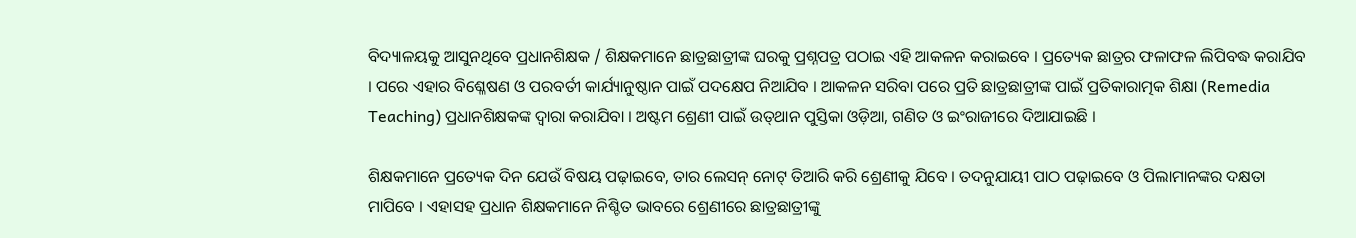ବିଦ୍ୟାଳୟକୁ ଆସୁନଥିବେ ପ୍ରଧାନଶିକ୍ଷକ / ଶିକ୍ଷକମାନେ ଛାତ୍ରଛାତ୍ରୀଙ୍କ ଘରକୁ ପ୍ରଶ୍ନପତ୍ର ପଠାଇ ଏହି ଆକଳନ କରାଇବେ । ପ୍ରତ୍ୟେକ ଛାତ୍ରର ଫଳାଫଳ ଲିପିବଦ୍ଧ କରାଯିବ । ପରେ ଏହାର ବିଶ୍ଳେଷଣ ଓ ପରବର୍ତୀ କାର୍ଯ୍ୟାନୁଷ୍ଠାନ ପାଇଁ ପଦକ୍ଷେପ ନିଆଯିବ । ଆକଳନ ସରିବା ପରେ ପ୍ରତି ଛାତ୍ରଛାତ୍ରୀଙ୍କ ପାଇଁ ପ୍ରତିକାରାତ୍ମକ ଶିକ୍ଷା (Remedia Teaching) ପ୍ରଧାନଶିକ୍ଷକଙ୍କ ଦ୍ଵାରା କରାଯିବା । ଅଷ୍ଟମ ଶ୍ରେଣୀ ପାଇଁ ଉତ୍‌ଥାନ ପୁସ୍ତିକା ଓଡ଼ିଆ, ଗଣିତ ଓ ଇଂରାଜୀରେ ଦିଆଯାଇଛି ।

ଶିକ୍ଷକମାନେ ପ୍ରତ୍ୟେକ ଦିନ ଯେଉଁ ବିଷୟ ପଢ଼ାଇବେ, ତାର ଲେସନ୍ ନୋଟ୍ ତିଆରି କରି ଶ୍ରେଣୀକୁ ଯିବେ । ତଦନୁଯାୟୀ ପାଠ ପଢ଼ାଇବେ ଓ ପିଲାମାନଙ୍କର ଦକ୍ଷତା ମାପିବେ । ଏହାସହ ପ୍ରଧାନ ଶିକ୍ଷକମାନେ ନିଶ୍ଚିତ ଭାବରେ ଶ୍ରେଣୀରେ ଛାତ୍ରଛାତ୍ରୀଙ୍କୁ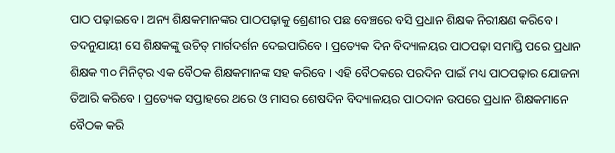ପାଠ ପଢ଼ାଇବେ । ଅନ୍ୟ ଶିକ୍ଷକମାନଙ୍କର ପାଠପଢ଼ାକୁ ଶ୍ରେଣୀର ପଛ ବେଞ୍ଚରେ ବସି ପ୍ରଧାନ ଶିକ୍ଷକ ନିରୀକ୍ଷଣ କରିବେ । ତଦନୁଯାୟୀ ସେ ଶିକ୍ଷକଙ୍କୁ ଉଚିତ୍ ମାର୍ଗଦର୍ଶନ ଦେଇପାରିବେ । ପ୍ରତ୍ୟେକ ଦିନ ବିଦ୍ୟାଳୟର ପାଠପଢ଼ା ସମାପ୍ତି ପରେ ପ୍ରଧାନ ଶିକ୍ଷକ ୩୦ ମିନିଟ୍‌ର ଏକ ବୈଠକ ଶିକ୍ଷକମାନଙ୍କ ସହ କରିବେ । ଏହି ବୈଠକରେ ପରଦିନ ପାଇଁ ମଧ୍ୟ ପାଠପଢ଼ାର ଯୋଜନା ତିଆରି କରିବେ । ପ୍ରତ୍ୟେକ ସପ୍ତାହରେ ଥରେ ଓ ମାସର ଶେଷଦିନ ବିଦ୍ୟାଳୟର ପାଠଦାନ ଉପରେ ପ୍ରଧାନ ଶିକ୍ଷକମାନେ ବୈଠକ କରି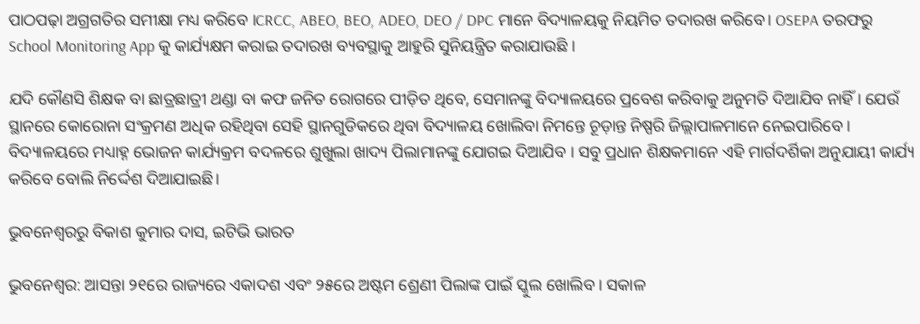ପାଠପଢ଼ା ଅଗ୍ରଗତିର ସମୀକ୍ଷା ମଧ୍ୟ କରିବେ ।CRCC, ABEO, BEO, ADEO, DEO / DPC ମାନେ ବିଦ୍ୟାଳୟକୁ ନିୟମିତ ତଦାରଖ କରିବେ। OSEPA ତରଫରୁ School Monitoring App କୁ କାର୍ଯ୍ୟକ୍ଷମ କରାଇ ତଦାରଖ ବ୍ୟବସ୍ଥାକୁ ଆହୁରି ସୁନିୟନ୍ତ୍ରିତ କରାଯାଉଛି ।

ଯଦି କୌଣସି ଶିକ୍ଷକ ବା ଛାତ୍ରଛାତ୍ରୀ ଥଣ୍ଡା ବା କଫ ଜନିତ ରୋଗରେ ପୀଡ଼ିତ ଥିବେ, ସେମାନଙ୍କୁ ବିଦ୍ୟାଳୟରେ ପ୍ରବେଶ କରିବାକୁ ଅନୁମତି ଦିଆଯିବ ନାହିଁ । ଯେଉଁ ସ୍ଥାନରେ କୋରୋନା ସଂକ୍ରମଣ ଅଧିକ ରହିଥିବା ସେହି ସ୍ଥାନଗୁଡିକରେ ଥିବା ବିଦ୍ୟାଳୟ ଖୋଲିବା ନିମନ୍ତେ ଚୂଡ଼ାନ୍ତ ନିଷ୍ପରି ଜିଲ୍ଲାପାଳମାନେ ନେଇପାରିବେ । ବିଦ୍ୟାଳୟରେ ମଧ୍ୟାହ୍ନ ଭୋଜନ କାର୍ଯ୍ୟକ୍ରମ ବଦଳରେ ଶୁଖୁଲା ଖାଦ୍ୟ ପିଲାମାନଙ୍କୁ ଯୋଗଇ ଦିଆଯିବ । ସବୁ ପ୍ରଧାନ ଶିକ୍ଷକମାନେ ଏହି ମାର୍ଗଦର୍ଶିକା ଅନୁଯାୟୀ କାର୍ଯ୍ୟ କରିବେ ବୋଲି ନିର୍ଦ୍ଦେଶ ଦିଆଯାଇଛି।

ଭୁବନେଶ୍ବରରୁ ବିକାଶ କୁମାର ଦାସ, ଇଟିଭି ଭାରତ

ଭୁବନେଶ୍ବର: ଆସନ୍ତା ୨୧ରେ ରାଜ୍ୟରେ ଏକାଦଶ ଏବଂ ୨୫ରେ ଅଷ୍ଟମ ଶ୍ରେଣୀ ପିଲାଙ୍କ ପାଇଁ ସ୍କୁଲ ଖୋଲିବ । ସକାଳ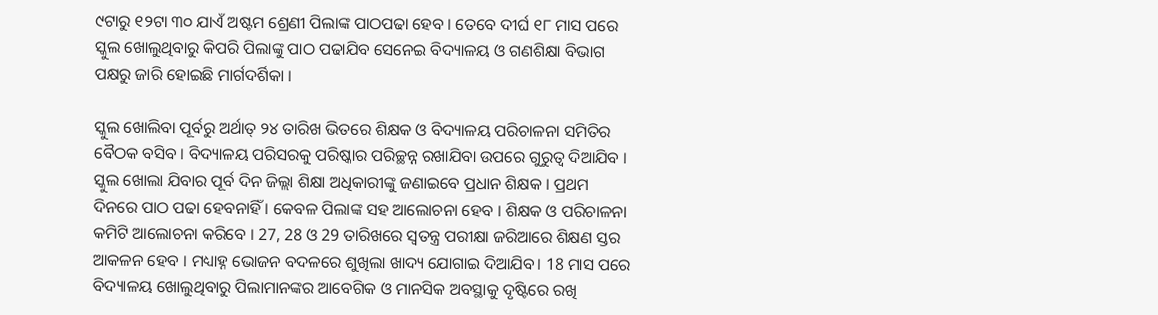୯ଟାରୁ ୧୨ଟା ୩୦ ଯାଏଁ ଅଷ୍ଟମ ଶ୍ରେଣୀ ପିଲାଙ୍କ ପାଠପଢା ହେବ । ତେବେ ଦୀର୍ଘ ୧୮ ମାସ ପରେ ସ୍କୁଲ ଖୋଲୁଥିବାରୁ କିପରି ପିଲାଙ୍କୁ ପାଠ ପଢାଯିବ ସେନେଇ ବିଦ୍ୟାଳୟ ଓ ଗଣଶିକ୍ଷା ବିଭାଗ ପକ୍ଷରୁ ଜାରି ହୋଇଛି ମାର୍ଗଦର୍ଶିକା ।

ସ୍କୁଲ ଖୋଲିବା ପୂର୍ବରୁ ଅର୍ଥାତ୍ ୨୪ ତାରିଖ ଭିତରେ ଶିକ୍ଷକ ଓ ବିଦ୍ୟାଳୟ ପରିଚାଳନା ସମିତିର ବୈଠକ ବସିବ । ବିଦ୍ୟାଳୟ ପରିସରକୁ ପରିଷ୍କାର ପରିଚ୍ଛନ୍ନ ରଖାଯିବା ଉପରେ ଗୁରୁତ୍ୱ ଦିଆଯିବ । ସ୍କୁଲ ଖୋଲା ଯିବାର ପୂର୍ବ ଦିନ ଜିଲ୍ଲା ଶିକ୍ଷା ଅଧିକାରୀଙ୍କୁ ଜଣାଇବେ ପ୍ରଧାନ ଶିକ୍ଷକ । ପ୍ରଥମ ଦିନରେ ପାଠ ପଢା ହେବନାହିଁ । କେବଳ ପିଲାଙ୍କ ସହ ଆଲୋଚନା ହେବ । ଶିକ୍ଷକ ଓ ପରିଚାଳନା କମିଟି ଆଲୋଚନା କରିବେ । 27, 28 ଓ 29 ତାରିଖରେ ସ୍ୱତନ୍ତ୍ର ପରୀକ୍ଷା ଜରିଆରେ ଶିକ୍ଷଣ ସ୍ତର ଆକଳନ ହେବ । ମଧ୍ୟାହ୍ନ ଭୋଜନ ବଦଳରେ ଶୁଖିଲା ଖାଦ୍ୟ ଯୋଗାଇ ଦିଆଯିବ। 18 ମାସ ପରେ ବିଦ୍ୟାଳୟ ଖୋଲୁଥିବାରୁ ପିଲାମାନଙ୍କର ଆବେଗିକ ଓ ମାନସିକ ଅବସ୍ଥାକୁ ଦୃଷ୍ଟିରେ ରଖି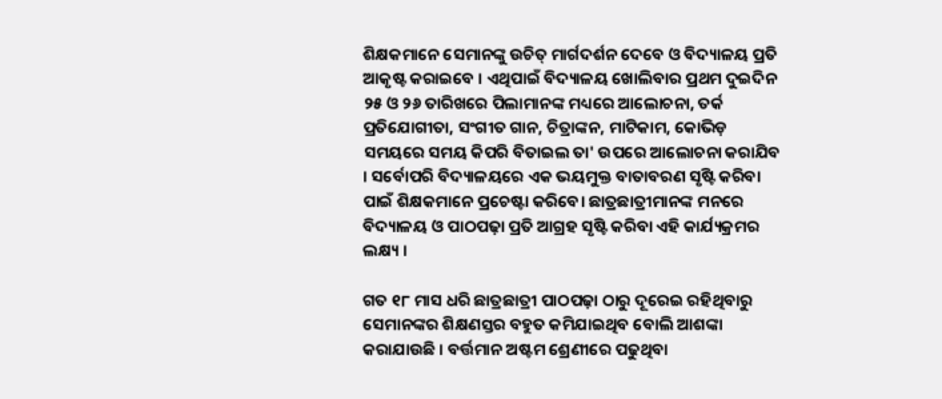ଶିକ୍ଷକମାନେ ସେମାନଙ୍କୁ ଉଚିତ୍ ମାର୍ଗଦର୍ଶନ ଦେବେ ଓ ବିଦ୍ୟାଳୟ ପ୍ରତି ଆକୃଷ୍ଟ କରାଇବେ । ଏଥିପାଇଁ ବିଦ୍ୟାଳୟ ଖୋଲିବାର ପ୍ରଥମ ଦୁଇଦିନ ୨୫ ଓ ୨୬ ତାରିଖରେ ପିଲାମାନଙ୍କ ମଧ୍ୟରେ ଆଲୋଚନା, ତର୍କ ପ୍ରତିଯୋଗୀତା, ସଂଗୀତ ଗାନ, ଚିତ୍ରାଙ୍କନ, ମାଟିକାମ, କୋଭିଡ଼ ସମୟରେ ସମୟ କିପରି ବିତାଇଲ ତା' ଉପରେ ଆଲୋଚନା କରାଯିବ । ସର୍ବୋପରି ବିଦ୍ୟାଳୟରେ ଏକ ଭୟମୁକ୍ତ ବାତାବରଣ ସୃଷ୍ଟି କରିବା ପାଇଁ ଶିକ୍ଷକମାନେ ପ୍ରଚେଷ୍ଟା କରିବେ। ଛାତ୍ରଛାତ୍ରୀମାନଙ୍କ ମନରେ ବିଦ୍ୟାଳୟ ଓ ପାଠପଢ଼ା ପ୍ରତି ଆଗ୍ରହ ସୃଷ୍ଟି କରିବା ଏହି କାର୍ଯ୍ୟକ୍ରମର ଲକ୍ଷ୍ୟ ।

ଗତ ୧୮ ମାସ ଧରି ଛାତ୍ରଛାତ୍ରୀ ପାଠପଢ଼ା ଠାରୁ ଦୂରେଇ ରହିଥିବାରୁ ସେମାନଙ୍କର ଶିକ୍ଷଣସ୍ତର ବହୁତ କମିଯାଇଥିବ ବୋଲି ଆଶଙ୍କା କରାଯାଉଛି । ବର୍ତ୍ତମାନ ଅଷ୍ଟମ ଶ୍ରେଣୀରେ ପଢୁଥିବା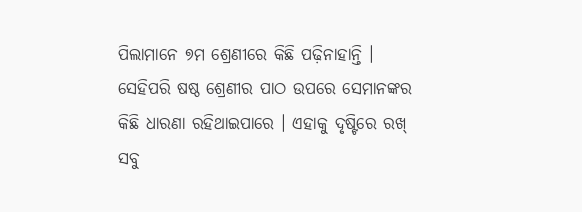ପିଲାମାନେ ୭ମ ଶ୍ରେଣୀରେ କିଛି ପଢ଼ିନାହାନ୍ତି । ସେହିପରି ଷଷ୍ଠ ଶ୍ରେଣୀର ପାଠ ଉପରେ ସେମାନଙ୍କର କିଛି ଧାରଣା ରହିଥାଇପାରେ । ଏହାକୁ ଦୃଷ୍ଟିରେ ରଖ୍ ସବୁ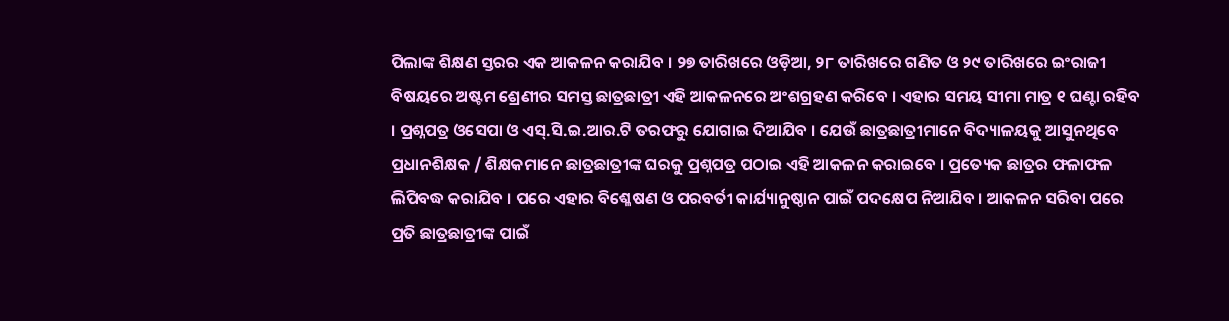ପିଲାଙ୍କ ଶିକ୍ଷଣ ସ୍ତରର ଏକ ଆକଳନ କରାଯିବ । ୨୭ ତାରିଖରେ ଓଡ଼ିଆ, ୨୮ ତାରିଖରେ ଗଣିତ ଓ ୨୯ ତାରିଖରେ ଇଂରାଜୀ ବିଷୟରେ ଅଷ୍ଟମ ଶ୍ରେଣୀର ସମସ୍ତ ଛାତ୍ରଛାତ୍ରୀ ଏହି ଆକଳନରେ ଅଂଶଗ୍ରହଣ କରିବେ । ଏହାର ସମୟ ସୀମା ମାତ୍ର ୧ ଘଣ୍ଟା ରହିବ । ପ୍ରଶ୍ନପତ୍ର ଓସେପା ଓ ଏସ୍.ସି.ଇ.ଆର.ଟି ତରଫରୁ ଯୋଗାଇ ଦିଆଯିବ । ଯେଉଁ ଛାତ୍ରଛାତ୍ରୀମାନେ ବିଦ୍ୟାଳୟକୁ ଆସୁନଥିବେ ପ୍ରଧାନଶିକ୍ଷକ / ଶିକ୍ଷକମାନେ ଛାତ୍ରଛାତ୍ରୀଙ୍କ ଘରକୁ ପ୍ରଶ୍ନପତ୍ର ପଠାଇ ଏହି ଆକଳନ କରାଇବେ । ପ୍ରତ୍ୟେକ ଛାତ୍ରର ଫଳାଫଳ ଲିପିବଦ୍ଧ କରାଯିବ । ପରେ ଏହାର ବିଶ୍ଳେଷଣ ଓ ପରବର୍ତୀ କାର୍ଯ୍ୟାନୁଷ୍ଠାନ ପାଇଁ ପଦକ୍ଷେପ ନିଆଯିବ । ଆକଳନ ସରିବା ପରେ ପ୍ରତି ଛାତ୍ରଛାତ୍ରୀଙ୍କ ପାଇଁ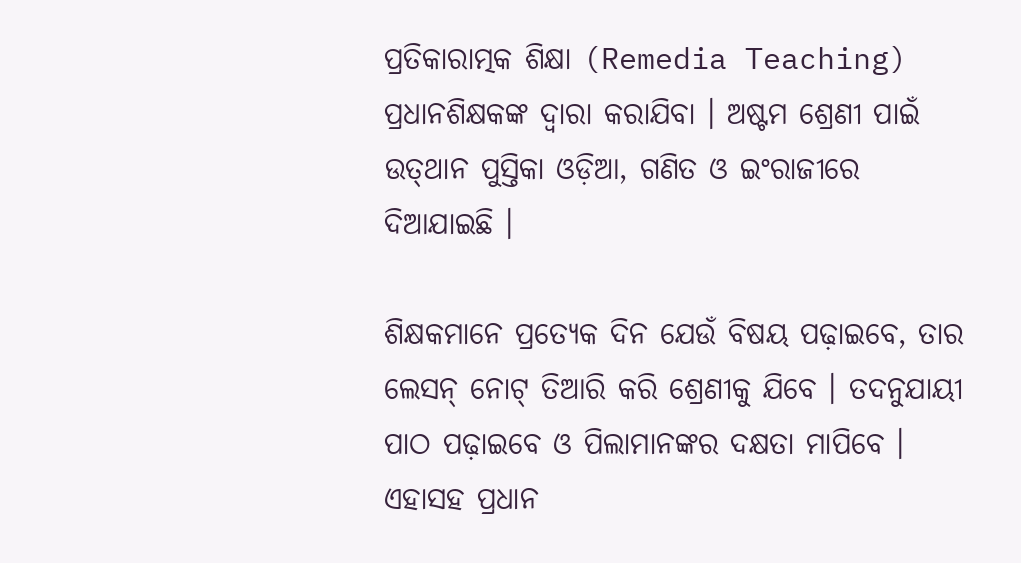ପ୍ରତିକାରାତ୍ମକ ଶିକ୍ଷା (Remedia Teaching) ପ୍ରଧାନଶିକ୍ଷକଙ୍କ ଦ୍ଵାରା କରାଯିବା । ଅଷ୍ଟମ ଶ୍ରେଣୀ ପାଇଁ ଉତ୍‌ଥାନ ପୁସ୍ତିକା ଓଡ଼ିଆ, ଗଣିତ ଓ ଇଂରାଜୀରେ ଦିଆଯାଇଛି ।

ଶିକ୍ଷକମାନେ ପ୍ରତ୍ୟେକ ଦିନ ଯେଉଁ ବିଷୟ ପଢ଼ାଇବେ, ତାର ଲେସନ୍ ନୋଟ୍ ତିଆରି କରି ଶ୍ରେଣୀକୁ ଯିବେ । ତଦନୁଯାୟୀ ପାଠ ପଢ଼ାଇବେ ଓ ପିଲାମାନଙ୍କର ଦକ୍ଷତା ମାପିବେ । ଏହାସହ ପ୍ରଧାନ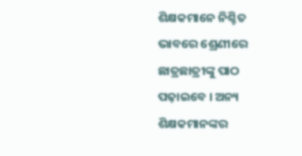ଶିକ୍ଷକମାନେ ନିଶ୍ଚିତ ଭାବରେ ଶ୍ରେଣୀରେ ଛାତ୍ରଛାତ୍ରୀଙ୍କୁ ପାଠ ପଢ଼ାଇବେ । ଅନ୍ୟ ଶିକ୍ଷକମାନଙ୍କର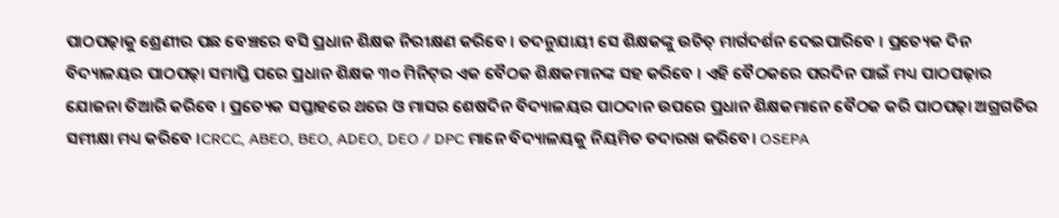ପାଠପଢ଼ାକୁ ଶ୍ରେଣୀର ପଛ ବେଞ୍ଚରେ ବସି ପ୍ରଧାନ ଶିକ୍ଷକ ନିରୀକ୍ଷଣ କରିବେ । ତଦନୁଯାୟୀ ସେ ଶିକ୍ଷକଙ୍କୁ ଉଚିତ୍ ମାର୍ଗଦର୍ଶନ ଦେଇପାରିବେ । ପ୍ରତ୍ୟେକ ଦିନ ବିଦ୍ୟାଳୟର ପାଠପଢ଼ା ସମାପ୍ତି ପରେ ପ୍ରଧାନ ଶିକ୍ଷକ ୩୦ ମିନିଟ୍‌ର ଏକ ବୈଠକ ଶିକ୍ଷକମାନଙ୍କ ସହ କରିବେ । ଏହି ବୈଠକରେ ପରଦିନ ପାଇଁ ମଧ୍ୟ ପାଠପଢ଼ାର ଯୋଜନା ତିଆରି କରିବେ । ପ୍ରତ୍ୟେକ ସପ୍ତାହରେ ଥରେ ଓ ମାସର ଶେଷଦିନ ବିଦ୍ୟାଳୟର ପାଠଦାନ ଉପରେ ପ୍ରଧାନ ଶିକ୍ଷକମାନେ ବୈଠକ କରି ପାଠପଢ଼ା ଅଗ୍ରଗତିର ସମୀକ୍ଷା ମଧ୍ୟ କରିବେ ।CRCC, ABEO, BEO, ADEO, DEO / DPC ମାନେ ବିଦ୍ୟାଳୟକୁ ନିୟମିତ ତଦାରଖ କରିବେ। OSEPA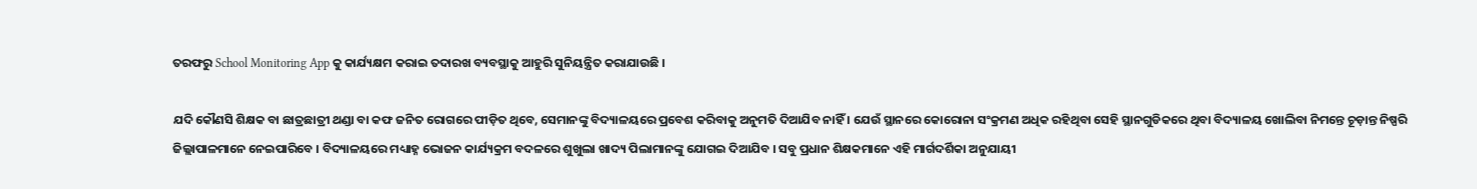ତରଫରୁ School Monitoring App କୁ କାର୍ଯ୍ୟକ୍ଷମ କରାଇ ତଦାରଖ ବ୍ୟବସ୍ଥାକୁ ଆହୁରି ସୁନିୟନ୍ତ୍ରିତ କରାଯାଉଛି ।

ଯଦି କୌଣସି ଶିକ୍ଷକ ବା ଛାତ୍ରଛାତ୍ରୀ ଥଣ୍ଡା ବା କଫ ଜନିତ ରୋଗରେ ପୀଡ଼ିତ ଥିବେ, ସେମାନଙ୍କୁ ବିଦ୍ୟାଳୟରେ ପ୍ରବେଶ କରିବାକୁ ଅନୁମତି ଦିଆଯିବ ନାହିଁ । ଯେଉଁ ସ୍ଥାନରେ କୋରୋନା ସଂକ୍ରମଣ ଅଧିକ ରହିଥିବା ସେହି ସ୍ଥାନଗୁଡିକରେ ଥିବା ବିଦ୍ୟାଳୟ ଖୋଲିବା ନିମନ୍ତେ ଚୂଡ଼ାନ୍ତ ନିଷ୍ପରି ଜିଲ୍ଲାପାଳମାନେ ନେଇପାରିବେ । ବିଦ୍ୟାଳୟରେ ମଧ୍ୟାହ୍ନ ଭୋଜନ କାର୍ଯ୍ୟକ୍ରମ ବଦଳରେ ଶୁଖୁଲା ଖାଦ୍ୟ ପିଲାମାନଙ୍କୁ ଯୋଗଇ ଦିଆଯିବ । ସବୁ ପ୍ରଧାନ ଶିକ୍ଷକମାନେ ଏହି ମାର୍ଗଦର୍ଶିକା ଅନୁଯାୟୀ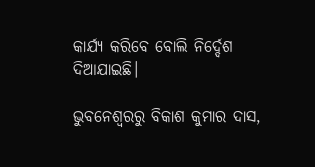କାର୍ଯ୍ୟ କରିବେ ବୋଲି ନିର୍ଦ୍ଦେଶ ଦିଆଯାଇଛି।

ଭୁବନେଶ୍ବରରୁ ବିକାଶ କୁମାର ଦାସ,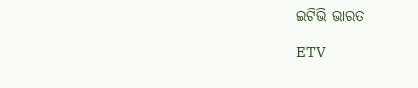ଇଟିଭି ଭାରତ

ETV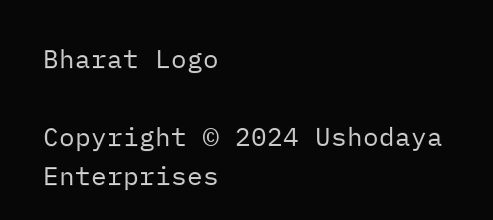Bharat Logo

Copyright © 2024 Ushodaya Enterprises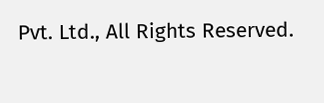Pvt. Ltd., All Rights Reserved.